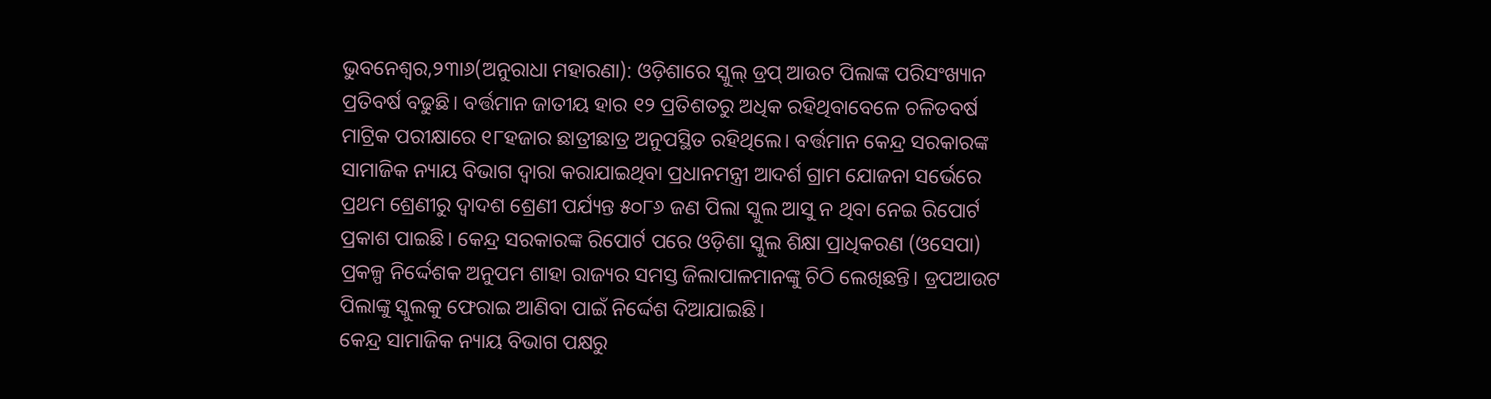ଭୁବନେଶ୍ୱର,୨୩ା୬(ଅନୁରାଧା ମହାରଣା): ଓଡ଼ିଶାରେ ସ୍କୁଲ୍ ଡ୍ରପ୍ ଆଉଟ ପିଲାଙ୍କ ପରିସଂଖ୍ୟାନ ପ୍ରତିବର୍ଷ ବଢୁଛି। ବର୍ତ୍ତମାନ ଜାତୀୟ ହାର ୧୨ ପ୍ରତିଶତରୁ ଅଧିକ ରହିଥିବାବେଳେ ଚଳିତବର୍ଷ ମାଟ୍ରିକ ପରୀକ୍ଷାରେ ୧୮ହଜାର ଛାତ୍ରୀଛାତ୍ର ଅନୁପସ୍ଥିତ ରହିଥିଲେ। ବର୍ତ୍ତମାନ କେନ୍ଦ୍ର ସରକାରଙ୍କ ସାମାଜିକ ନ୍ୟାୟ ବିଭାଗ ଦ୍ୱାରା କରାଯାଇଥିବା ପ୍ରଧାନମନ୍ତ୍ରୀ ଆଦର୍ଶ ଗ୍ରାମ ଯୋଜନା ସର୍ଭେରେ ପ୍ରଥମ ଶ୍ରେଣୀରୁ ଦ୍ୱାଦଶ ଶ୍ରେଣୀ ପର୍ଯ୍ୟନ୍ତ ୫୦୮୬ ଜଣ ପିଲା ସ୍କୁଲ ଆସୁ ନ ଥିବା ନେଇ ରିପୋର୍ଟ ପ୍ରକାଶ ପାଇଛି। କେନ୍ଦ୍ର ସରକାରଙ୍କ ରିପୋର୍ଟ ପରେ ଓଡ଼ିଶା ସ୍କୁଲ ଶିକ୍ଷା ପ୍ରାଧିକରଣ (ଓସେପା) ପ୍ରକଳ୍ପ ନିର୍ଦ୍ଦେଶକ ଅନୁପମ ଶାହା ରାଜ୍ୟର ସମସ୍ତ ଜିଲାପାଳମାନଙ୍କୁ ଚିଠି ଲେଖିଛନ୍ତି। ଡ୍ରପଆଉଟ ପିଲାଙ୍କୁ ସ୍କୁଲକୁ ଫେରାଇ ଆଣିବା ପାଇଁ ନିର୍ଦ୍ଦେଶ ଦିଆଯାଇଛି।
କେନ୍ଦ୍ର ସାମାଜିକ ନ୍ୟାୟ ବିଭାଗ ପକ୍ଷରୁ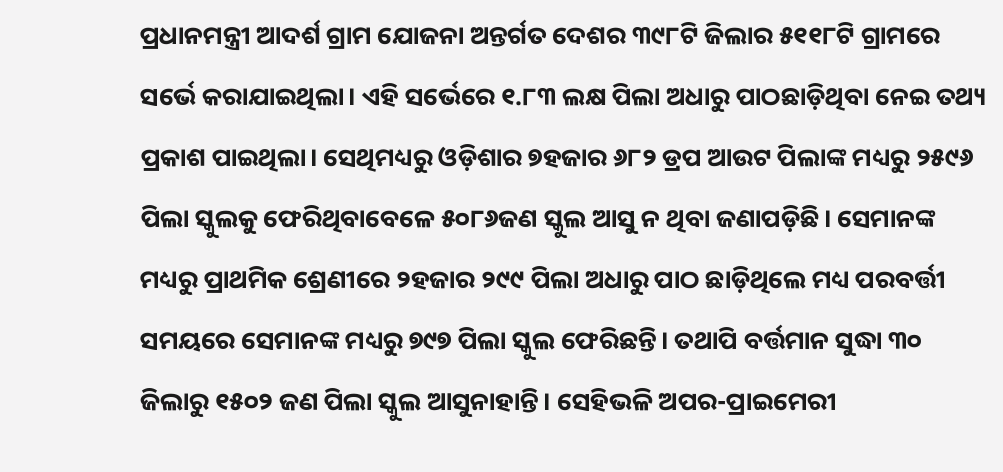ପ୍ରଧାନମନ୍ତ୍ରୀ ଆଦର୍ଶ ଗ୍ରାମ ଯୋଜନା ଅନ୍ତର୍ଗତ ଦେଶର ୩୯୮ଟି ଜିଲାର ୫୧୧୮ଟି ଗ୍ରାମରେ ସର୍ଭେ କରାଯାଇଥିଲା। ଏହି ସର୍ଭେରେ ୧.୮୩ ଲକ୍ଷ ପିଲା ଅଧାରୁ ପାଠଛାଡ଼ିଥିବା ନେଇ ତଥ୍ୟ ପ୍ରକାଶ ପାଇଥିଲା। ସେଥିମଧ୍ୟରୁ ଓଡ଼ିଶାର ୭ହଜାର ୬୮୨ ଡ୍ରପ ଆଉଟ ପିଲାଙ୍କ ମଧ୍ୟରୁ ୨୫୯୬ ପିଲା ସ୍କୁଲକୁ ଫେରିଥିବାବେଳେ ୫୦୮୬ଜଣ ସ୍କୁଲ ଆସୁ ନ ଥିବା ଜଣାପଡ଼ିଛି। ସେମାନଙ୍କ ମଧ୍ୟରୁ ପ୍ରାଥମିକ ଶ୍ରେଣୀରେ ୨ହଜାର ୨୯୯ ପିଲା ଅଧାରୁ ପାଠ ଛାଡ଼ିଥିଲେ ମଧ୍ୟ ପରବର୍ତ୍ତୀ ସମୟରେ ସେମାନଙ୍କ ମଧ୍ୟରୁ ୭୯୭ ପିଲା ସ୍କୁଲ ଫେରିଛନ୍ତି। ତଥାପି ବର୍ତ୍ତମାନ ସୁଦ୍ଧା ୩୦ ଜିଲାରୁ ୧୫୦୨ ଜଣ ପିଲା ସ୍କୁଲ ଆସୁନାହାନ୍ତି। ସେହିଭଳି ଅପର-ପ୍ରାଇମେରୀ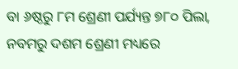ବା ୬ଷ୍ଠରୁ ୮ମ ଶ୍ରେଣୀ ପର୍ଯ୍ୟନ୍ତ ୭୮୦ ପିଲା, ନବମରୁ ଦଶମ ଶ୍ରେଣୀ ମଧ୍ୟରେ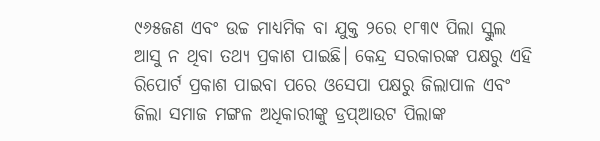୯୬୫ଜଣ ଏବଂ ଉଚ୍ଚ ମାଧ୍ୟମିକ ବା ଯୁକ୍ତ ୨ରେ ୧୮୩୯ ପିଲା ସ୍କୁଲ ଆସୁ ନ ଥିବା ତଥ୍ୟ ପ୍ରକାଶ ପାଇଛି। କେନ୍ଦ୍ର ସରକାରଙ୍କ ପକ୍ଷରୁ ଏହି ରିପୋର୍ଟ ପ୍ରକାଶ ପାଇବା ପରେ ଓସେପା ପକ୍ଷରୁ ଜିଲାପାଳ ଏବଂ ଜିଲା ସମାଜ ମଙ୍ଗଳ ଅଧିକାରୀଙ୍କୁ ଡ୍ରପ୍ଆଉଟ ପିଲାଙ୍କ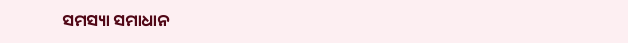ସମସ୍ୟା ସମାଧାନ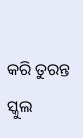କରି ତୁରନ୍ତ ସ୍କୁଲ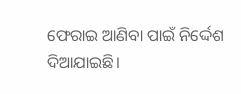ଫେରାଇ ଆଣିବା ପାଇଁ ନିର୍ଦ୍ଦେଶ ଦିଆଯାଇଛି।